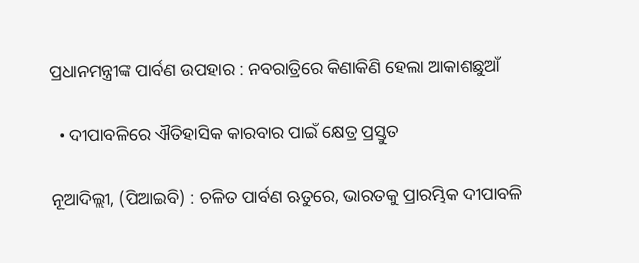ପ୍ରଧାନମନ୍ତ୍ରୀଙ୍କ ପାର୍ବଣ ଉପହାର : ନବରାତ୍ରିରେ କିଣାକିଣି ହେଲା ଆକାଶଛୁଆଁ

  • ଦୀପାବଳିରେ ଐତିହାସିକ କାରବାର ପାଇଁ କ୍ଷେତ୍ର ପ୍ରସ୍ତୁତ

ନୂଆଦିଲ୍ଲୀ, (ପିଆଇବି) : ଚଳିତ ପାର୍ବଣ ଋତୁରେ, ଭାରତକୁ ପ୍ରାରମ୍ଭିକ ଦୀପାବଳି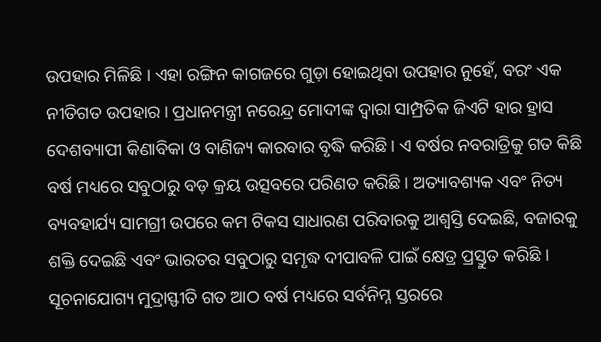ଉପହାର ମିଳିଛି । ଏହା ରଙ୍ଗିନ କାଗଜରେ ଗୁଡ଼ା ହୋଇଥିବା ଉପହାର ନୁହେଁ, ବରଂ ଏକ ନୀତିଗତ ଉପହାର। ପ୍ରଧାନମନ୍ତ୍ରୀ ନରେନ୍ଦ୍ର ମୋଦୀଙ୍କ ଦ୍ୱାରା ସାମ୍ପ୍ରତିକ ଜିଏଟି ହାର ହ୍ରାସ ଦେଶବ୍ୟାପୀ କିଣାବିକା ଓ ବାଣିଜ୍ୟ କାରବାର ବୃଦ୍ଧି କରିଛି। ଏ ବର୍ଷର ନବରାତ୍ରିକୁ ଗତ କିଛି ବର୍ଷ ମଧ୍ୟରେ ସବୁଠାରୁ ବଡ଼ କ୍ରୟ ଉତ୍ସବରେ ପରିଣତ କରିଛି। ଅତ୍ୟାବଶ୍ୟକ ଏବଂ ନିତ୍ୟ ବ୍ୟବହାର୍ଯ୍ୟ ସାମଗ୍ରୀ ଉପରେ କମ ଟିକସ ସାଧାରଣ ପରିବାରକୁ ଆଶ୍ୱସ୍ତି ଦେଇଛି, ବଜାରକୁ ଶକ୍ତି ଦେଇଛି ଏବଂ ଭାରତର ସବୁଠାରୁ ସମୃଦ୍ଧ ଦୀପାବଳି ପାଇଁ କ୍ଷେତ୍ର ପ୍ରସ୍ତୁତ କରିଛି । ସୂଚନାଯୋଗ୍ୟ ମୁଦ୍ରାସ୍ଫୀତି ଗତ ଆଠ ବର୍ଷ ମଧ୍ୟରେ ସର୍ବନିମ୍ନ ସ୍ତରରେ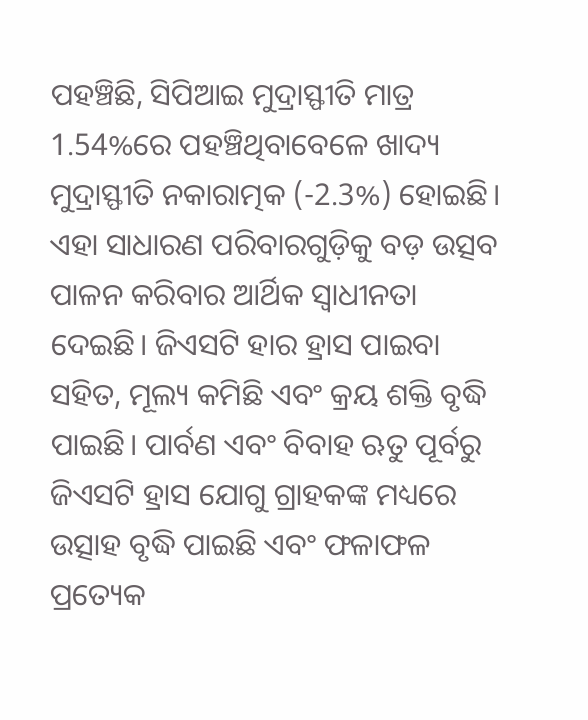ପହଞ୍ଚିଛି, ସିପିଆଇ ମୁଦ୍ରାସ୍ଫୀତି ମାତ୍ର 1.54%ରେ ପହଞ୍ଚିଥିବାବେଳେ ଖାଦ୍ୟ ମୁଦ୍ରାସ୍ଫୀତି ନକାରାତ୍ମକ (-2.3%) ହୋଇଛି। ଏହା ସାଧାରଣ ପରିବାରଗୁଡ଼ିକୁ ବଡ଼ ଉତ୍ସବ ପାଳନ କରିବାର ଆର୍ଥିକ ସ୍ୱାଧୀନତା ଦେଇଛି। ଜିଏସଟି ହାର ହ୍ରାସ ପାଇବା ସହିତ, ମୂଲ୍ୟ କମିଛି ଏବଂ କ୍ରୟ ଶକ୍ତି ବୃଦ୍ଧି ପାଇଛି। ପାର୍ବଣ ଏବଂ ବିବାହ ଋତୁ ପୂର୍ବରୁ ଜିଏସଟି ହ୍ରାସ ଯୋଗୁ ଗ୍ରାହକଙ୍କ ମଧ୍ୟରେ ଉତ୍ସାହ ବୃଦ୍ଧି ପାଇଛି ଏବଂ ଫଳାଫଳ ପ୍ରତ୍ୟେକ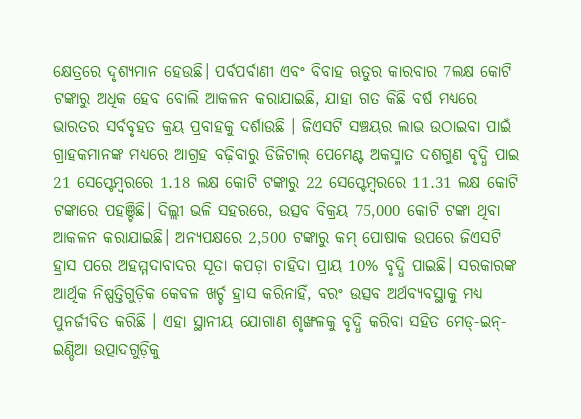କ୍ଷେତ୍ରରେ ଦୃଶ୍ୟମାନ ହେଉଛି। ପର୍ବପର୍ବାଣୀ ଏବଂ ବିବାହ ଋତୁର କାରବାର 7ଲକ୍ଷ କୋଟି ଟଙ୍କାରୁ ଅଧିକ ହେବ ବୋଲି ଆକଳନ କରାଯାଇଛି, ଯାହା ଗତ କିଛି ବର୍ଷ ମଧ୍ୟରେ ଭାରତର ସର୍ବବୃହତ କ୍ରୟ ପ୍ରବାହକୁ ଦର୍ଶାଉଛି । ଜିଏସଟି ସଞ୍ଚୟର ଲାଭ ଉଠାଇବା ପାଇଁ ଗ୍ରାହକମାନଙ୍କ ମଧ୍ୟରେ ଆଗ୍ରହ ବଢ଼ିବାରୁ ଡିଜିଟାଲ୍ ପେମେଣ୍ଟ ଅକସ୍ମାତ ଦଶଗୁଣ ବୃଦ୍ଧି ପାଇ 21 ସେପ୍ଟେମ୍ବରରେ 1.18 ଲକ୍ଷ କୋଟି ଟଙ୍କାରୁ 22 ସେପ୍ଟେମ୍ବରରେ 11.31 ଲକ୍ଷ କୋଟି ଟଙ୍କାରେ ପହଞ୍ଚିଛି। ଦିଲ୍ଲୀ ଭଳି ସହରରେ, ଉତ୍ସବ ବିକ୍ରୟ 75,000 କୋଟି ଟଙ୍କା ଥିବା ଆକଳନ କରାଯାଇଛି। ଅନ୍ୟପକ୍ଷରେ 2,500 ଟଙ୍କାରୁ କମ୍ ପୋଷାକ ଉପରେ ଜିଏସଟି ହ୍ରାସ ପରେ ଅହମ୍ମଦାବାଦର ସୂତା କପଡ଼ା ଚାହିଦା ପ୍ରାୟ 10% ବୃଦ୍ଧି ପାଇଛି। ସରକାରଙ୍କ ଆର୍ଥିକ ନିଷ୍ପତ୍ତିଗୁଡ଼ିକ କେବଳ ଖର୍ଚ୍ଚ ହ୍ରାସ କରିନାହିଁ, ବରଂ ଉତ୍ସବ ଅର୍ଥବ୍ୟବସ୍ଥାକୁ ମଧ୍ୟ ପୁନର୍ଜୀବିତ କରିଛି । ଏହା ସ୍ଥାନୀୟ ଯୋଗାଣ ଶୃଙ୍ଖଳକୁ ବୃଦ୍ଧି କରିବା ସହିତ ମେଡ୍-ଇନ୍-ଇଣ୍ଡିଆ ଉତ୍ପାଦଗୁଡ଼ିକୁ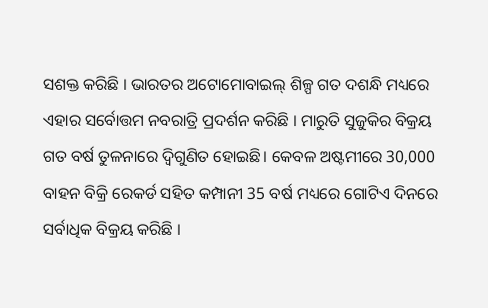ସଶକ୍ତ କରିଛି । ଭାରତର ଅଟୋମୋବାଇଲ୍ ଶିଳ୍ପ ଗତ ଦଶନ୍ଧି ମଧ୍ୟରେ ଏହାର ସର୍ବୋତ୍ତମ ନବରାତ୍ରି ପ୍ରଦର୍ଶନ କରିଛି । ମାରୁତି ସୁଜୁକିର ବିକ୍ରୟ ଗତ ବର୍ଷ ତୁଳନାରେ ଦ୍ୱିଗୁଣିତ ହୋଇଛି। କେବଳ ଅଷ୍ଟମୀରେ 30,000 ବାହନ ବିକ୍ରି ରେକର୍ଡ ସହିତ କମ୍ପାନୀ 35 ବର୍ଷ ମଧ୍ୟରେ ଗୋଟିଏ ଦିନରେ ସର୍ବାଧିକ ବିକ୍ରୟ କରିଛି ।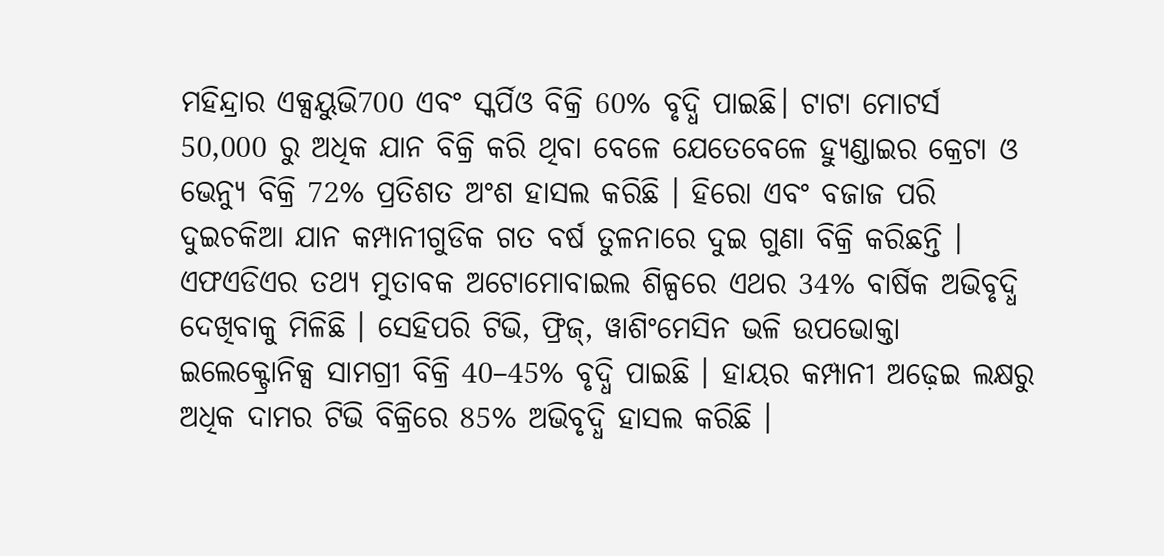ମହିନ୍ଦ୍ରାର ଏକ୍ସୟୁଭି700 ଏବଂ ସ୍କର୍ପିଓ ବିକ୍ରି 60% ବୃଦ୍ଧି ପାଇଛି। ଟାଟା ମୋଟର୍ସ 50,000 ରୁ ଅଧିକ ଯାନ ବିକ୍ରି କରି ଥିବା ବେଳେ ଯେତେବେଳେ ହ୍ୟୁଣ୍ଡାଇର କ୍ରେଟା ଓ ଭେନ୍ୟୁ ବିକ୍ରି 72% ପ୍ରତିଶତ ଅଂଶ ହାସଲ କରିଛି । ହିରୋ ଏବଂ ବଜାଜ ପରି ଦୁଇଚକିଆ ଯାନ କମ୍ପାନୀଗୁଡିକ ଗତ ବର୍ଷ ତୁଳନାରେ ଦୁଇ ଗୁଣା ବିକ୍ରି କରିଛନ୍ତି । ଏଫଏଡିଏର ତଥ୍ୟ ମୁତାବକ ଅଟୋମୋବାଇଲ ଶିଳ୍ପରେ ଏଥର 34% ବାର୍ଷିକ ଅଭିବୃଦ୍ଧି ଦେଖିବାକୁ ମିଳିଛି । ସେହିପରି ଟିଭି, ଫ୍ରିଜ୍, ୱାଶିଂମେସିନ ଭଳି ଉପଭୋକ୍ତା ଇଲେକ୍ଟ୍ରୋନିକ୍ସ ସାମଗ୍ରୀ ବିକ୍ରି 40–45% ବୃଦ୍ଧି ପାଇଛି । ହାୟର କମ୍ପାନୀ ଅଢ଼େଇ ଲକ୍ଷରୁ ଅଧିକ ଦାମର ଟିଭି ବିକ୍ରିରେ 85% ଅଭିବୃଦ୍ଧି ହାସଲ କରିଛି ।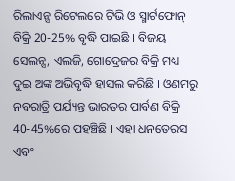ରିଲାଏନ୍ସ ରିଟେଲରେ ଟିଭି ଓ ସ୍ମାର୍ଟଫୋନ୍ ବିକ୍ରି 20-25% ବୃଦ୍ଧି ପାଇଛି । ବିଜୟ ସେଲନ୍ସ, ଏଲଜି, ଗୋଦ୍ରେଜର ବିକ୍ରି ମଧ୍ୟ ଦୁଇ ଅଙ୍କ ଅଭିବୃଦ୍ଧି ହାସଲ କରିଛି । ଓଣମରୁ ନବରାତ୍ରି ପର୍ଯ୍ୟନ୍ତ ଭାରତର ପାର୍ବଣ ବିକ୍ରି 40-45%ରେ ପହଞ୍ଚିଛି । ଏହା ଧନତେରସ ଏବଂ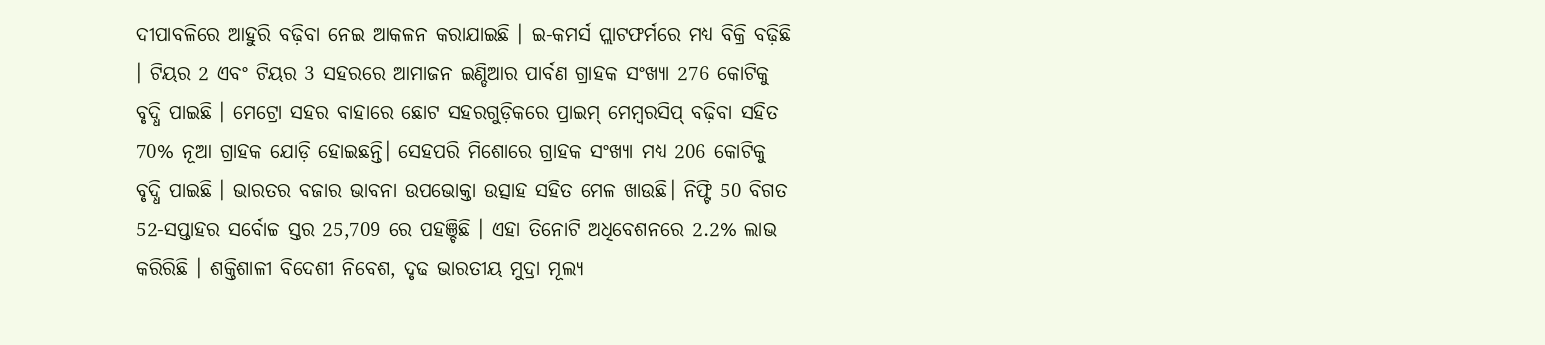ଦୀପାବଳିରେ ଆହୁରି ବଢ଼ିବା ନେଇ ଆକଳନ କରାଯାଇଛି । ଇ-କମର୍ସ ପ୍ଲାଟଫର୍ମରେ ମଧ୍ୟ ବିକ୍ରି ବଢ଼ିଛି । ଟିୟର 2 ଏବଂ ଟିୟର 3 ସହରରେ ଆମାଜନ ଇଣ୍ଡିଆର ପାର୍ବଣ ଗ୍ରାହକ ସଂଖ୍ୟା 276 କୋଟିକୁ ବୃଦ୍ଧି ପାଇଛି । ମେଟ୍ରୋ ସହର ବାହାରେ ଛୋଟ ସହରଗୁଡ଼ିକରେ ପ୍ରାଇମ୍ ମେମ୍ବରସିପ୍ ବଢ଼ିବା ସହିତ 70% ନୂଆ ଗ୍ରାହକ ଯୋଡ଼ି ହୋଇଛନ୍ତି। ସେହପରି ମିଶୋରେ ଗ୍ରାହକ ସଂଖ୍ୟା ମଧ୍ୟ 206 କୋଟିକୁ ବୃଦ୍ଧି ପାଇଛି । ଭାରତର ବଜାର ଭାବନା ଉପଭୋକ୍ତା ଉତ୍ସାହ ସହିତ ମେଳ ଖାଉଛି। ନିଫ୍ଟି 50 ବିଗତ 52-ସପ୍ତାହର ସର୍ବୋଚ୍ଚ ସ୍ତର 25,709 ରେ ପହଞ୍ଚିଛି । ଏହା ତିନୋଟି ଅଧିବେଶନରେ 2.2% ଲାଭ କରିରିଛି । ଶକ୍ତିଶାଳୀ ବିଦେଶୀ ନିବେଶ, ଦୃଢ ଭାରତୀୟ ମୁଦ୍ରା ମୂଲ୍ୟ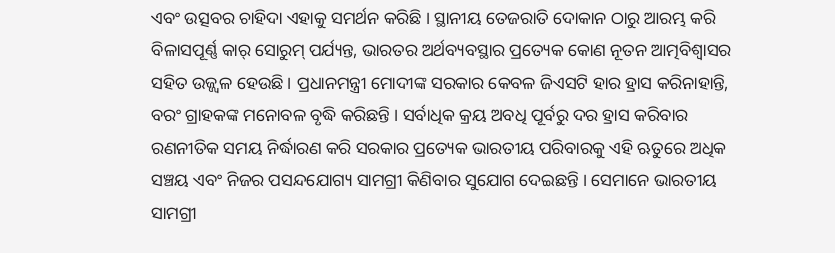ଏବଂ ଉତ୍ସବର ଚାହିଦା ଏହାକୁ ସମର୍ଥନ କରିଛି । ସ୍ଥାନୀୟ ତେଜରାତି ଦୋକାନ ଠାରୁ ଆରମ୍ଭ କରି ବିଳାସପୂର୍ଣ୍ଣ କାର୍ ସୋରୁମ୍ ପର୍ଯ୍ୟନ୍ତ, ଭାରତର ଅର୍ଥବ୍ୟବସ୍ଥାର ପ୍ରତ୍ୟେକ କୋଣ ନୂତନ ଆତ୍ମବିଶ୍ୱାସର ସହିତ ଉଜ୍ଜ୍ୱଳ ହେଉଛି । ପ୍ରଧାନମନ୍ତ୍ରୀ ମୋଦୀଙ୍କ ସରକାର କେବଳ ଜିଏସଟି ହାର ହ୍ରାସ କରିନାହାନ୍ତି, ବରଂ ଗ୍ରାହକଙ୍କ ମନୋବଳ ବୃଦ୍ଧି କରିଛନ୍ତି । ସର୍ବାଧିକ କ୍ରୟ ଅବଧି ପୂର୍ବରୁ ଦର ହ୍ରାସ କରିବାର ରଣନୀତିକ ସମୟ ନିର୍ଦ୍ଧାରଣ କରି ସରକାର ପ୍ରତ୍ୟେକ ଭାରତୀୟ ପରିବାରକୁ ଏହି ଋତୁରେ ଅଧିକ ସଞ୍ଚୟ ଏବଂ ନିଜର ପସନ୍ଦଯୋଗ୍ୟ ସାମଗ୍ରୀ କିଣିବାର ସୁଯୋଗ ଦେଇଛନ୍ତି । ସେମାନେ ଭାରତୀୟ ସାମଗ୍ରୀ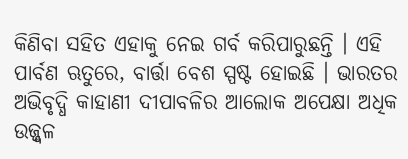କିଣିବା ସହିତ ଏହାକୁ ନେଇ ଗର୍ବ କରିପାରୁଛନ୍ତି । ଏହି ପାର୍ବଣ ଋତୁରେ, ବାର୍ତ୍ତା ବେଶ ସ୍ପଷ୍ଟ ହୋଇଛି । ଭାରତର ଅଭିବୃଦ୍ଧି କାହାଣୀ ଦୀପାବଳିର ଆଲୋକ ଅପେକ୍ଷା ଅଧିକ ଉଜ୍ଜ୍ୱଳ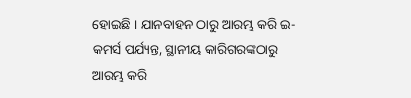ହୋଇଛି । ଯାନବାହନ ଠାରୁ ଆରମ୍ଭ କରି ଇ-କମର୍ସ ପର୍ଯ୍ୟନ୍ତ, ସ୍ଥାନୀୟ କାରିଗରଙ୍କଠାରୁ ଆରମ୍ଭ କରି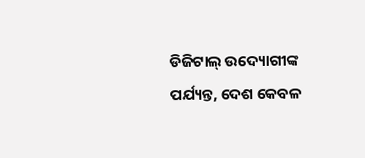ଡିଜିଟାଲ୍ ଉଦ୍ୟୋଗୀଙ୍କ ପର୍ଯ୍ୟନ୍ତ, ଦେଶ କେବଳ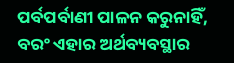ପର୍ବପର୍ବାଣୀ ପାଳନ କରୁନାହିଁ, ବରଂ ଏହାର ଅର୍ଥବ୍ୟବସ୍ଥାର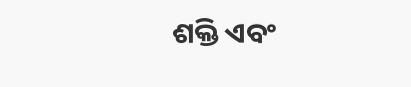ଶକ୍ତି ଏବଂ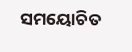ସମୟୋଚିତ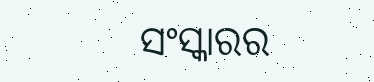ସଂସ୍କାରର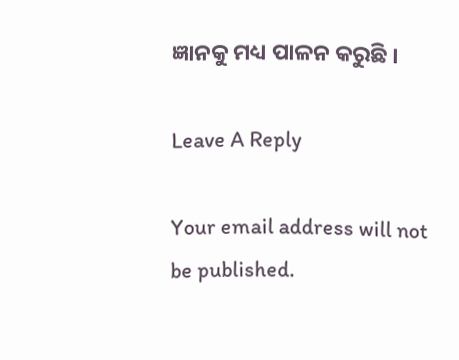ଜ୍ଞାନକୁ ମଧ୍ୟ ପାଳନ କରୁଛି ।

Leave A Reply

Your email address will not be published.